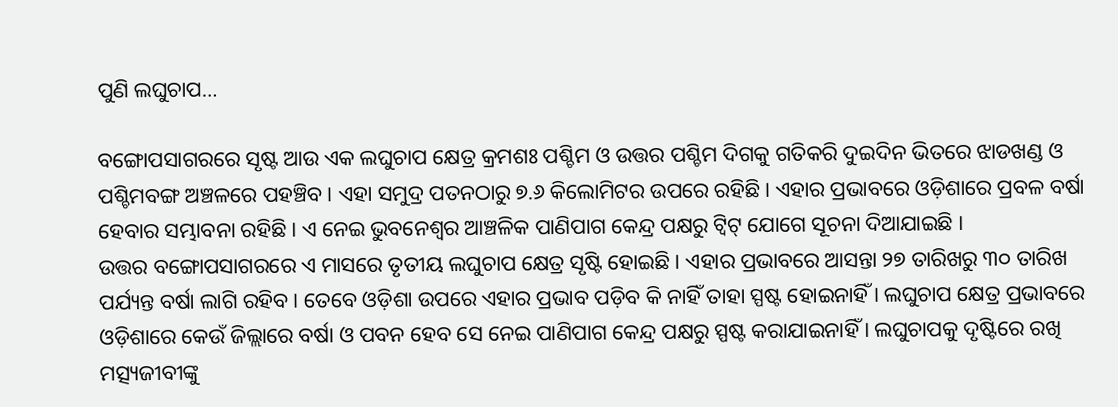ପୁଣି ଲଘୁଚାପ…

ବଙ୍ଗୋପସାଗରରେ ସୃଷ୍ଟ ଆଉ ଏକ ଲଘୁଚାପ କ୍ଷେତ୍ର କ୍ରମଶଃ ପଶ୍ଚିମ ଓ ଉତ୍ତର ପଶ୍ଚିମ ଦିଗକୁ ଗତିକରି ଦୁଇଦିନ ଭିତରେ ଝାଡଖଣ୍ଡ ଓ ପଶ୍ଚିମବଙ୍ଗ ଅଞ୍ଚଳରେ ପହଞ୍ଚିବ । ଏହା ସମୁଦ୍ର ପତନଠାରୁ ୭.୬ କିଲୋମିଟର ଉପରେ ରହିଛି । ଏହାର ପ୍ରଭାବରେ ଓଡ଼ିଶାରେ ପ୍ରବଳ ବର୍ଷା ହେବାର ସମ୍ଭାବନା ରହିଛି । ଏ ନେଇ ଭୁବନେଶ୍ୱର ଆଞ୍ଚଳିକ ପାଣିପାଗ କେନ୍ଦ୍ର ପକ୍ଷରୁ ଟ୍ୱିଟ୍ ଯୋଗେ ସୂଚନା ଦିଆଯାଇଛି ।
ଉତ୍ତର ବଙ୍ଗୋପସାଗରରେ ଏ ମାସରେ ତୃତୀୟ ଲଘୁଚାପ କ୍ଷେତ୍ର ସୃଷ୍ଟି ହୋଇଛି । ଏହାର ପ୍ରଭାବରେ ଆସନ୍ତା ୨୭ ତାରିଖରୁ ୩୦ ତାରିଖ ପର୍ଯ୍ୟନ୍ତ ବର୍ଷା ଲାଗି ରହିବ । ତେବେ ଓଡ଼ିଶା ଉପରେ ଏହାର ପ୍ରଭାବ ପଡ଼ିବ କି ନାହିଁ ତାହା ସ୍ପଷ୍ଟ ହୋଇନାହିଁ । ଲଘୁଚାପ କ୍ଷେତ୍ର ପ୍ରଭାବରେ ଓଡ଼ିଶାରେ କେଉଁ ଜିଲ୍ଲାରେ ବର୍ଷା ଓ ପବନ ହେବ ସେ ନେଇ ପାଣିପାଗ କେନ୍ଦ୍ର ପକ୍ଷରୁ ସ୍ପଷ୍ଟ କରାଯାଇନାହିଁ । ଲଘୁଚାପକୁ ଦୃଷ୍ଟିରେ ରଖି ମତ୍ସ୍ୟଜୀବୀଙ୍କୁ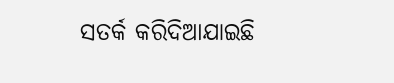ସତର୍କ କରିଦିଆଯାଇଛି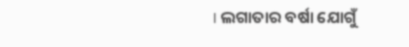। ଲଗାତାର ବର୍ଷା ଯୋଗୁଁ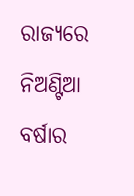ରାଜ୍ୟରେ ନିଅଣ୍ଟିଆ ବର୍ଷାର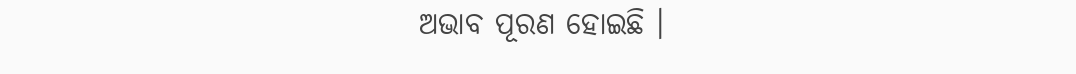ଅଭାବ ପୂରଣ ହୋଇଛି ।